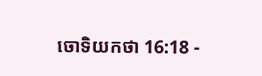ចោទិយកថា 16:18 -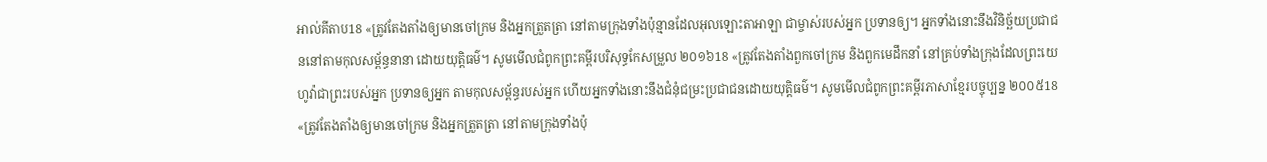អាល់គីតាប18 «ត្រូវតែងតាំងឲ្យមានចៅក្រម និងអ្នកត្រួតត្រា នៅតាមក្រុងទាំងប៉ុន្មានដែលអុលឡោះតាអាឡា ជាម្ចាស់របស់អ្នក ប្រទានឲ្យ។ អ្នកទាំងនោះនឹងវិនិច្ឆ័យប្រជាជននៅតាមកុលសម្ព័ន្ធនានា ដោយយុត្តិធម៌។ សូមមើលជំពូកព្រះគម្ពីរបរិសុទ្ធកែសម្រួល ២០១៦18 «ត្រូវតែងតាំងពួកចៅក្រម និងពួកមេដឹកនាំ នៅគ្រប់ទាំងក្រុងដែលព្រះយេហូវ៉ាជាព្រះរបស់អ្នក ប្រទានឲ្យអ្នក តាមកុលសម្ព័ន្ធរបស់អ្នក ហើយអ្នកទាំងនោះនឹងជំនុំជម្រះប្រជាជនដោយយុត្តិធម៌។ សូមមើលជំពូកព្រះគម្ពីរភាសាខ្មែរបច្ចុប្បន្ន ២០០៥18 «ត្រូវតែងតាំងឲ្យមានចៅក្រម និងអ្នកត្រួតត្រា នៅតាមក្រុងទាំងប៉ុ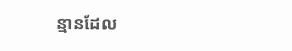ន្មានដែល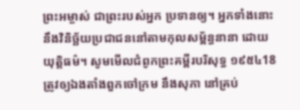ព្រះអម្ចាស់ ជាព្រះរបស់អ្នក ប្រទានឲ្យ។ អ្នកទាំងនោះនឹងវិនិច្ឆ័យប្រជាជននៅតាមកុលសម្ព័ន្ធនានា ដោយយុត្តិធម៌។ សូមមើលជំពូកព្រះគម្ពីរបរិសុទ្ធ ១៩៥៤18 ត្រូវឲ្យឯងតាំងពួកចៅក្រម នឹងសុភា នៅគ្រប់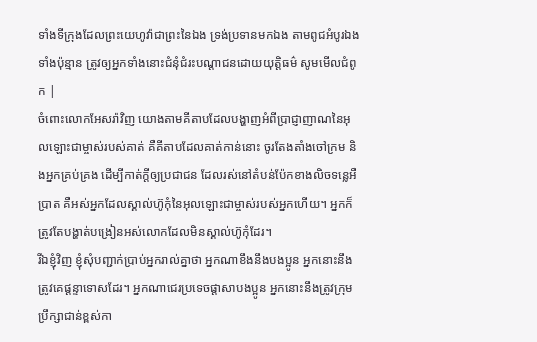ទាំងទីក្រុងដែលព្រះយេហូវ៉ាជាព្រះនៃឯង ទ្រង់ប្រទានមកឯង តាមពូជអំបូរឯងទាំងប៉ុន្មាន ត្រូវឲ្យអ្នកទាំងនោះជំនុំជំរះបណ្តាជនដោយយុត្តិធម៌ សូមមើលជំពូក |
ចំពោះលោកអែសរ៉ាវិញ យោងតាមគីតាបដែលបង្ហាញអំពីប្រាជ្ញាញាណនៃអុលឡោះជាម្ចាស់របស់គាត់ គឺគីតាបដែលគាត់កាន់នោះ ចូរតែងតាំងចៅក្រម និងអ្នកគ្រប់គ្រង ដើម្បីកាត់ក្តីឲ្យប្រជាជន ដែលរស់នៅតំបន់ប៉ែកខាងលិចទន្លេអឺប្រាត គឺអស់អ្នកដែលស្គាល់ហ៊ូកុំនៃអុលឡោះជាម្ចាស់របស់អ្នកហើយ។ អ្នកក៏ត្រូវតែបង្ហាត់បង្រៀនអស់លោកដែលមិនស្គាល់ហ៊ូកុំដែរ។
រីឯខ្ញុំវិញ ខ្ញុំសុំបញ្ជាក់ប្រាប់អ្នករាល់គ្នាថា អ្នកណាខឹងនឹងបងប្អូន អ្នកនោះនឹងត្រូវគេផ្ដន្ទាទោសដែរ។ អ្នកណាជេរប្រទេចផ្ដាសាបងប្អូន អ្នកនោះនឹងត្រូវក្រុមប្រឹក្សាជាន់ខ្ពស់កា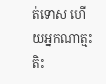ត់ទោស ហើយអ្នកណាត្មះតិះ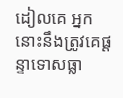ដៀលគេ អ្នកនោះនឹងត្រូវគេផ្ដន្ទាទោសធ្លា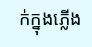ក់ក្នុងភ្លើង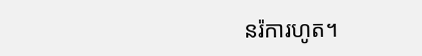នរ៉ការហូត។